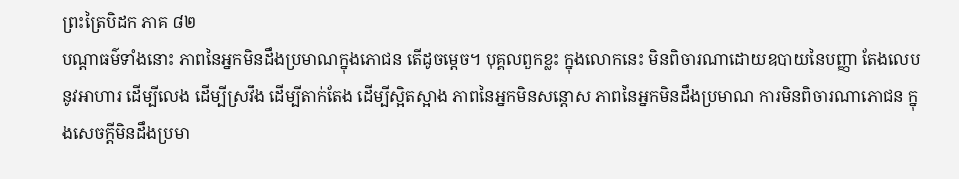ព្រះត្រៃបិដក ភាគ ៨២
បណ្តាធម៌ទាំងនោះ ភាពនៃអ្នកមិនដឹងប្រមាណក្នុងភោជន តើដូចម្តេច។ បុគ្គលពួកខ្លះ ក្នុងលោកនេះ មិនពិចារណាដោយឧបាយនៃបញ្ញា តែងលេបនូវអាហារ ដើម្បីលេង ដើម្បីស្រវឹង ដើម្បីតាក់តែង ដើម្បីស្អិតស្អាង ភាពនៃអ្នកមិនសន្តោស ភាពនៃអ្នកមិនដឹងប្រមាណ ការមិនពិចារណាភោជន ក្នុងសេចក្តីមិនដឹងប្រមា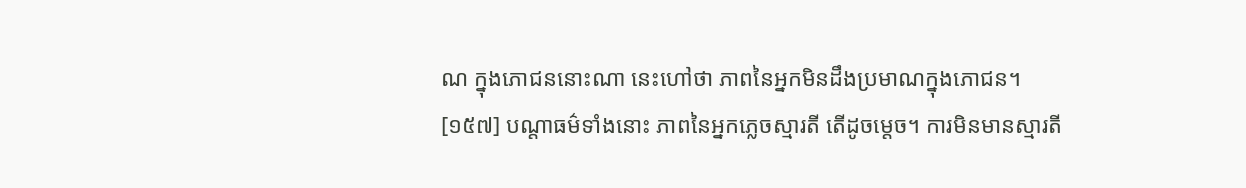ណ ក្នុងភោជននោះណា នេះហៅថា ភាពនៃអ្នកមិនដឹងប្រមាណក្នុងភោជន។
[១៥៧] បណ្តាធម៌ទាំងនោះ ភាពនៃអ្នកភ្លេចស្មារតី តើដូចម្តេច។ ការមិនមានស្មារតី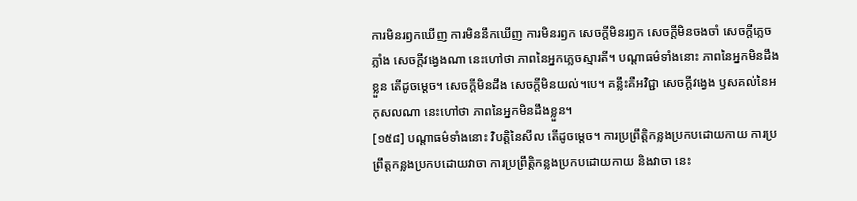ការមិនរឭកឃើញ ការមិននឹកឃើញ ការមិនរឭក សេចក្តីមិនរឭក សេចក្តីមិនចងចាំ សេចក្តីភ្លេចភ្លាំង សេចក្តីវង្វេងណា នេះហៅថា ភាពនៃអ្នកភ្លេចស្មារតី។ បណ្តាធម៌ទាំងនោះ ភាពនៃអ្នកមិនដឹងខ្លួន តើដូចម្តេច។ សេចក្តីមិនដឹង សេចក្តីមិនយល់។បេ។ គន្លឹះគឺអវិជ្ជា សេចក្តីវង្វេង ឫសគល់នៃអកុសលណា នេះហៅថា ភាពនៃអ្នកមិនដឹងខ្លួន។
[១៥៨] បណ្តាធម៌ទាំងនោះ វិបត្តិនៃសីល តើដូចម្តេច។ ការប្រព្រឹត្តិកន្លងប្រកបដោយកាយ ការប្រព្រឹត្តកន្លងប្រកបដោយវាចា ការប្រព្រឹត្តិកន្លងប្រកបដោយកាយ និងវាចា នេះ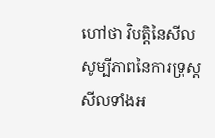ហៅថា វិបត្តិនៃសីល សូម្បីភាពនៃការទ្រុស្តសីលទាំងអ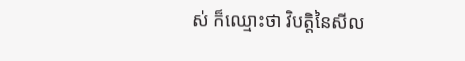ស់ ក៏ឈ្មោះថា វិបត្តិនៃសីល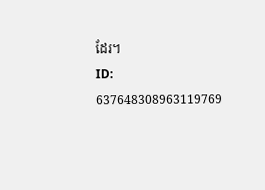ដែរ។
ID: 637648308963119769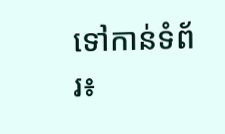ទៅកាន់ទំព័រ៖